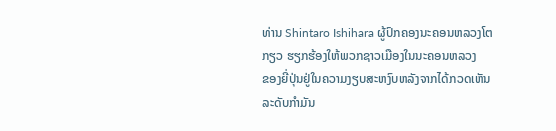ທ່ານ Shintaro Ishihara ຜູ້ປົກຄອງນະຄອນຫລວງໂຕ
ກຽວ ຮຽກຮ້ອງໃຫ້ພວກຊາວເມືອງໃນນະຄອນຫລວງ
ຂອງຍີ່ປຸ່ນຢູ່ໃນຄວາມງຽບສະຫງົບຫລັງຈາກໄດ້ກວດເຫັນ
ລະດັບກໍາມັນ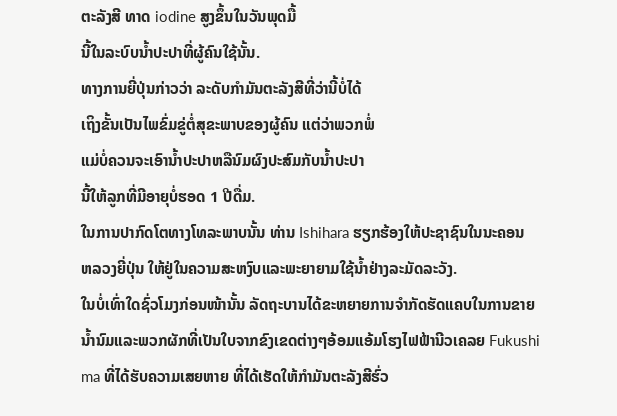ຕະລັງສີ ທາດ iodine ສູງຂຶ້ນໃນວັນພຸດມື້
ນີ້ໃນລະບົບນໍ້າປະປາທີ່ຜູ້ຄົນໃຊ້ນັ້ນ.
ທາງການຍີ່ປຸ່ນກ່າວວ່າ ລະດັບກໍາມັນຕະລັງສີທີ່ວ່ານີ້ບໍ່ໄດ້
ເຖິງຂັ້ນເປັນໄພຂົ່ມຂູ່ຕໍ່ສຸຂະພາບຂອງຜູ້ຄົນ ແຕ່ວ່າພວກພໍ່
ແມ່ບໍ່ຄວນຈະເອົານໍ້າປະປາຫລືນົມຜົງປະສົມກັບນໍ້າປະປາ
ນີ້ໃຫ້ລູກທີ່ມີອາຍຸບໍ່ຮອດ 1 ປີດື່ມ.
ໃນການປາກົດໂຕທາງໂທລະພາບນັ້ນ ທ່ານ Ishihara ຮຽກຮ້ອງໃຫ້ປະຊາຊົນໃນນະຄອນ
ຫລວງຍີ່ປຸ່ນ ໃຫ້ຢູ່ໃນຄວາມສະຫງົບແລະພະຍາຍາມໃຊ້ນໍ້າຢ່າງລະມັດລະວັງ.
ໃນບໍ່ເທົ່າໃດຊົ່ວໂມງກ່ອນໜ້ານັ້ນ ລັດຖະບານໄດ້ຂະຫຍາຍການຈໍາກັດຮັດແຄບໃນການຂາຍ
ນໍ້ານົມແລະພວກຜັກທີ່ເປັນໃບຈາກຂົງເຂດຕ່າງໆອ້ອມແອ້ມໂຮງໄຟຟ້ານີວເຄລຍ Fukushi
ma ທີ່ໄດ້ຮັບຄວາມເສຍຫາຍ ທີ່ໄດ້ເຮັດໃຫ້ກໍາມັນຕະລັງສີຮົ່ວ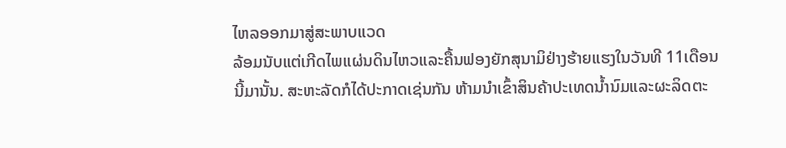ໄຫລອອກມາສູ່ສະພາບແວດ
ລ້ອມນັບແຕ່ເກີດໄພແຜ່ນດິນໄຫວແລະຄື້ນຟອງຍັກສຸນາມິຢ່າງຮ້າຍແຮງໃນວັນທີ 11ເດືອນ
ນີ້ມານັ້ນ. ສະຫະລັດກໍໄດ້ປະກາດເຊ່ນກັນ ຫ້າມນໍາເຂົ້າສິນຄ້າປະເທດນໍ້ານົມແລະຜະລິດຕະ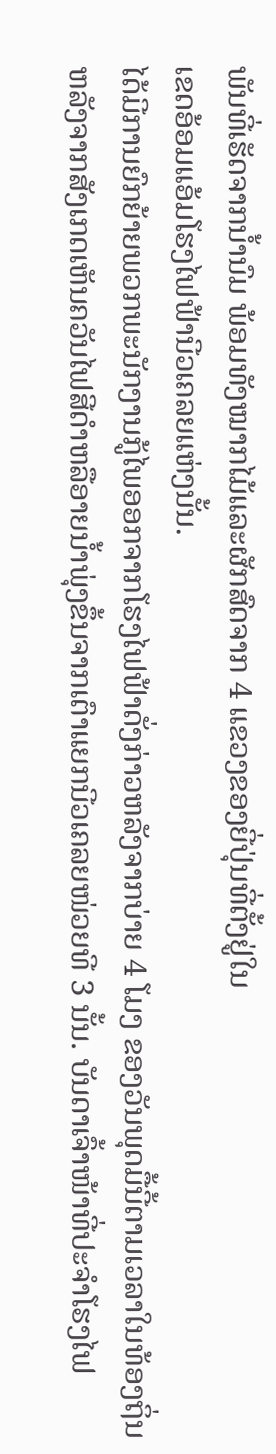ພັນທີ່ເຮັດຈາກນໍ້ານົມ ພ້ອມທັງໝາກໄມ້ແລະຜັກສົດຈາກ 4 ແຂວງຂອງຍີ່ປຸ່ນທີ່ຕັ້ງຢູ່ໃນ
ເຂດອ້ອມແອ້ມໂຮງໄຟຟ້ານີວເຄລຍແຫ່ງນັ້ນ.
ໄດ້ມີການຍົກຍ້າຍພວກພະນັກງານກູ້ໄພອອກຈາກໂຮງໄຟຟ້າດັ່ງກ່າວຫລັງຈາກບ່າຍ 4 ໂມງ ຂອງວັນພຸດມື້ນີ້ຕາມເວລາໃນທ້ອງຖິ່ນ ຫລັງຈາກສັງເກດເຫັນຄວັນໄຟສີດໍາຫລືອາຍນໍ້າພຸ່ງຂຶ້ນຈາກເຕົາແຍກນີວເຄລຍໜ່ວຍທີ 3 ນັ້ນ. ບັນດາເຈົ້າໜ້າທີ່ປະຈໍາໂຮງໄຟ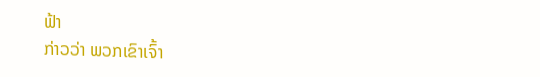ຟ້າ
ກ່າວວ່າ ພວກເຂົາເຈົ້າ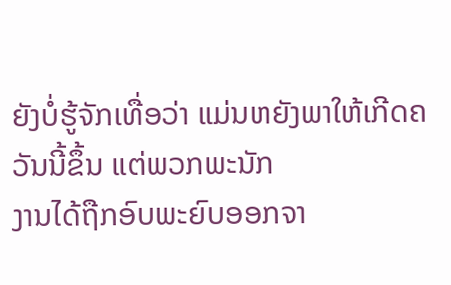ຍັງບໍ່ຮູ້ຈັກເທື່ອວ່າ ແມ່ນຫຍັງພາໃຫ້ເກີດຄວັນນີ້ຂຶ້ນ ແຕ່ພວກພະນັກ
ງານໄດ້ຖືກອົບພະຍົບອອກຈາ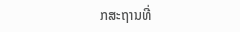ກສະຖານທີ່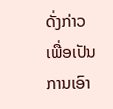ດັ່ງກ່າວເພື່ອເປັນການເອົາ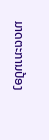ມາດຕະການປ້ອງ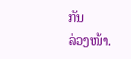ກັນ
ລ່ວງໜ້າ.